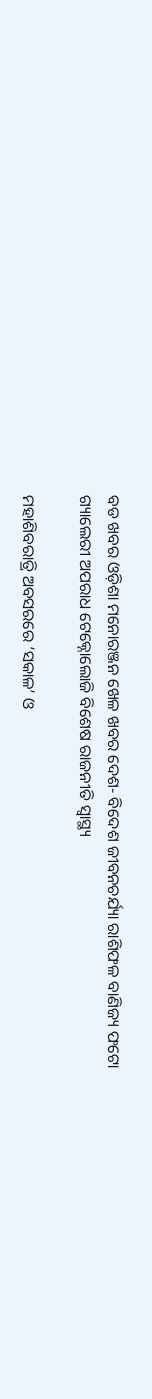ବଡ ଖବର ଓଡ଼ିଶା ମନୋରଞ୍ଜନ ଖେଳ ଖବର ଦେଶ- ବିଦେଶ ଜୀବନଚର୍ଯ୍ୟା ରାଶିଫଳ ବାଣିଜ୍ୟ ଫଟୋ ଗ୍ୟାଲେରୀ ଅପରାଧ ଟେକ୍ନୋଲୋଜି ବିଶେଷ ରାଜନୀତି ସ୍ଵାସ୍ଥ୍ୟ

ମହାଶିବରାତ୍ରି ଅବସରରେ ‘ସକାଳ’ ଓ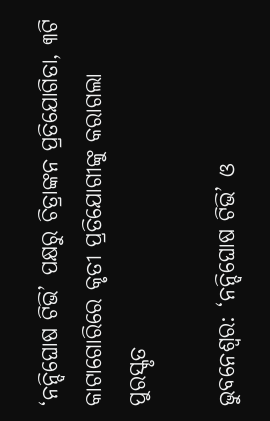‘ନନ୍ଦିଘୋଷ ଟିଭି’ ପକ୍ଷରୁ ଚିତ୍ରାଙ୍କନ ପ୍ରତିଯୋଗିତା, ୩ଟି କାଟାଗୋରିରେ କୃତୀ ପ୍ରତିଯୋଗୀଙ୍କୁ କରାଗଲା ପୁରସ୍କୃତ

ଭୁବନେଶ୍ୱର: ‘ନନ୍ଦିଘୋଷ ଟିଭି’ ଓ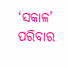‘ସକାଳ’ ପରିବାର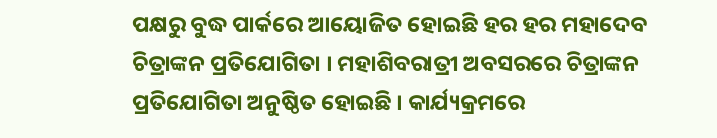ପକ୍ଷରୁ ବୁଦ୍ଧ ପାର୍କରେ ଆୟୋଜିତ ହୋଇଛି ହର ହର ମହାଦେବ ଚିତ୍ରାଙ୍କନ ପ୍ରତିଯୋଗିତା । ମହାଶିବରାତ୍ରୀ ଅବସରରେ ଚିତ୍ରାଙ୍କନ ପ୍ରତିଯୋଗିତା ଅନୁଷ୍ଠିତ ହୋଇଛି । କାର୍ଯ୍ୟକ୍ରମରେ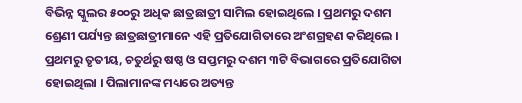ବିଭିନ୍ନ ସ୍କୁଲର ୫୦୦ରୁ ଅଧିକ ଛାତ୍ରଛାତ୍ରୀ ସାମିଲ ହୋଇଥିଲେ । ପ୍ରଥମରୁ ଦଶମ ଶ୍ରେଣୀ ପର୍ଯ୍ୟନ୍ତ ଛାତ୍ରଛାତ୍ରୀମାନେ ଏହି ପ୍ରତିଯୋଗିତାରେ ଅଂଶଗ୍ରହଣ କରିଥିଲେ । ପ୍ରଥମରୁ ତୃତୀୟ, ଚତୁର୍ଥରୁ ଷଷ୍ଠ ଓ ସପ୍ତମରୁ ଦଶମ ୩ଟି ବିଭାଗରେ ପ୍ରତିଯୋଗିତା ହୋଇଥିଲା । ପିଲାମାନଙ୍କ ମଧ୍ୟରେ ଅତ୍ୟନ୍ତ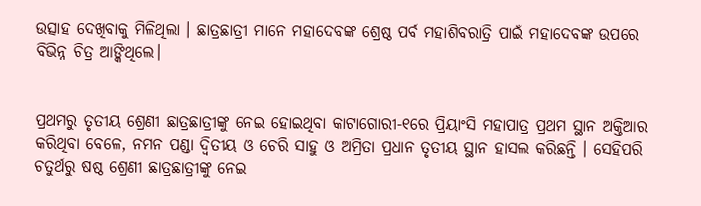ଉତ୍ସାହ ଦେଖିବାକୁ ମିଳିଥିଲା । ଛାତ୍ରଛାତ୍ରୀ ମାନେ ମହାଦେବଙ୍କ ଶ୍ରେଷ୍ଠ ପର୍ବ ମହାଶିବରାତ୍ରି ପାଇଁ ମହାଦେବଙ୍କ ଉପରେ ବିଭିନ୍ନ ଚିତ୍ର ଆଙ୍କିଥିଲେ।


ପ୍ରଥମରୁ ତୃତୀୟ ଶ୍ରେଣୀ ଛାତ୍ରଛାତ୍ରୀଙ୍କୁ ନେଇ ହୋଇଥିବା କାଟାଗୋରୀ-୧ରେ ପ୍ରିୟାଂସି ମହାପାତ୍ର ପ୍ରଥମ ସ୍ଥାନ ଅକ୍ତିଆର କରିଥିବା ବେଳେ, ନମନ ପଣ୍ଡା ଦ୍ବିତୀୟ ଓ ଚେରି ସାହୁ ଓ ଅମ୍ରିତା ପ୍ରଧାନ ତୃତୀୟ ସ୍ଥାନ ହାସଲ କରିଛନ୍ତି । ସେହିପରି ଚତୁର୍ଥରୁ ଷଷ୍ଠ ଶ୍ରେଣୀ ଛାତ୍ରଛାତ୍ରୀଙ୍କୁ ନେଇ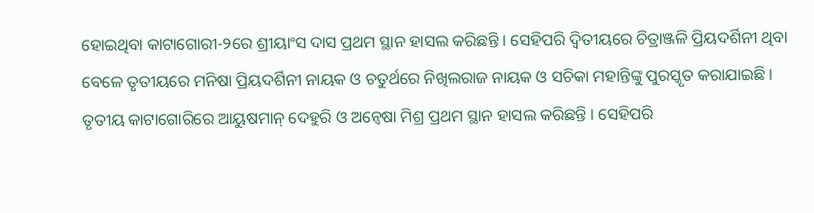ହୋଇଥିବା କାଟାଗୋରୀ-୨ରେ ଶ୍ରୀୟାଂସ ଦାସ ପ୍ରଥମ ସ୍ଥାନ ହାସଲ କରିଛନ୍ତି । ସେହିପରି ଦ୍ୱିତୀୟରେ ଚିତ୍ରାଞ୍ଜଳି ପ୍ରିୟଦର୍ଶିନୀ ଥିବା ବେଳେ ତୃତୀୟରେ ମନିଷା ପ୍ରିୟଦର୍ଶିନୀ ନାୟକ ଓ ଚତୁର୍ଥରେ ନିଖିଲରାଜ ନାୟକ ଓ ସଚିକା ମହାନ୍ତିଙ୍କୁ ପୁରସ୍କୃତ କରାଯାଇଛି । ତୃତୀୟ କାଟାଗୋରିରେ ଆୟୁଷମାନ୍ ଦେହୁରି ଓ ଅନ୍ୱେଷା ମିଶ୍ର ପ୍ରଥମ ସ୍ଥାନ ହାସଲ କରିଛନ୍ତି । ସେହିପରି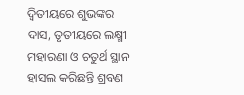ଦ୍ୱିତୀୟରେ ଶୁଭଙ୍କର ଦାସ, ତୃତୀୟରେ ଲକ୍ଷ୍ମୀ ମହାରଣା ଓ ଚତୁର୍ଥ ସ୍ଥାନ ହାସଲ କରିଛନ୍ତି ଶ୍ରବଣ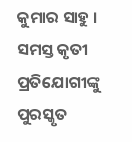କୁମାର ସାହୁ । ସମସ୍ତ କୃତୀ ପ୍ରତିଯୋଗୀଙ୍କୁ ପୁରସ୍କୃତ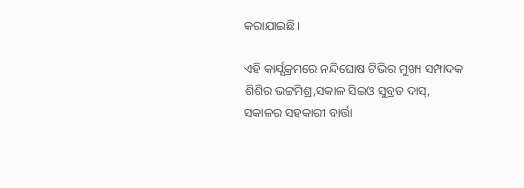କରାଯାଇଛି।

ଏହି କାର୍ଯ୍ଯକ୍ରମରେ ନନ୍ଦିଘୋଷ ଟିଭିର ମୁଖ୍ୟ ସମ୍ପାଦକ ଶିଶିର ଭଟ୍ଟମିଶ୍ର,ସକାଳ ସିଇଓ ସୁବ୍ରତ ଦାସ୍, ସକାଳର ସହକାରୀ ବାର୍ତ୍ତା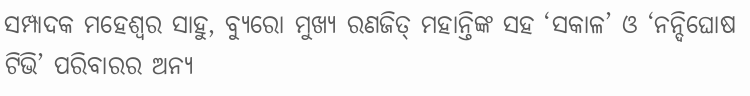ସମ୍ପାଦକ ମହେଶ୍ୱର ସାହୁ, ବ୍ୟୁରୋ ମୁଖ୍ୟ ରଣଜିତ୍‌ ମହାନ୍ତିଙ୍କ ସହ ‘ସକାଳ’ ଓ ‘ନନ୍ଦିଘୋଷ ଟିଭି’ ପରିବାରର ଅନ୍ୟ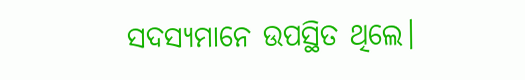ସଦସ୍ୟମାନେ ଉପସ୍ଥିତ ଥିଲେ।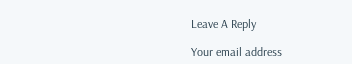Leave A Reply

Your email address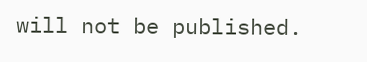will not be published.